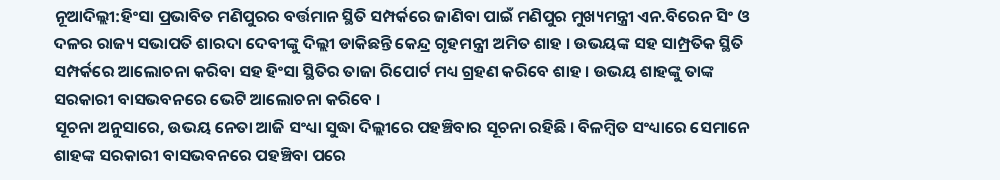ନୂଆଦିଲ୍ଲୀ:ହିଂସା ପ୍ରଭାବିତ ମଣିପୁରର ବର୍ତ୍ତମାନ ସ୍ଥିତି ସମ୍ପର୍କରେ ଜାଣିବା ପାଇଁ ମଣିପୁର ମୁଖ୍ୟମନ୍ତ୍ରୀ ଏନ.ବିରେନ ସିଂ ଓ ଦଳର ରାଜ୍ୟ ସଭାପତି ଶାରଦା ଦେବୀଙ୍କୁ ଦିଲ୍ଲୀ ଡାକିଛନ୍ତି କେନ୍ଦ୍ର ଗୃହମନ୍ତ୍ରୀ ଅମିତ ଶାହ । ଉଭୟଙ୍କ ସହ ସାମ୍ପ୍ରତିକ ସ୍ଥିତି ସମ୍ପର୍କରେ ଆଲୋଚନା କରିବା ସହ ହିଂସା ସ୍ଥିତିର ତାଜା ରିପୋର୍ଟ ମଧ୍ୟ ଗ୍ରହଣ କରିବେ ଶାହ । ଉଭୟ ଶାହଙ୍କୁ ତାଙ୍କ ସରକାରୀ ବାସଭବନରେ ଭେଟି ଆଲୋଚନା କରିବେ ।
ସୂଚନା ଅନୁସାରେ, ଉଭୟ ନେତା ଆଜି ସଂଧ୍ୟା ସୁଦ୍ଧା ଦିଲ୍ଲୀରେ ପହଞ୍ଚିବାର ସୂଚନା ରହିଛି । ବିଳମ୍ବିତ ସଂଧ୍ୟାରେ ସେମାନେ ଶାହଙ୍କ ସରକାରୀ ବାସଭବନରେ ପହଞ୍ଚିବା ପରେ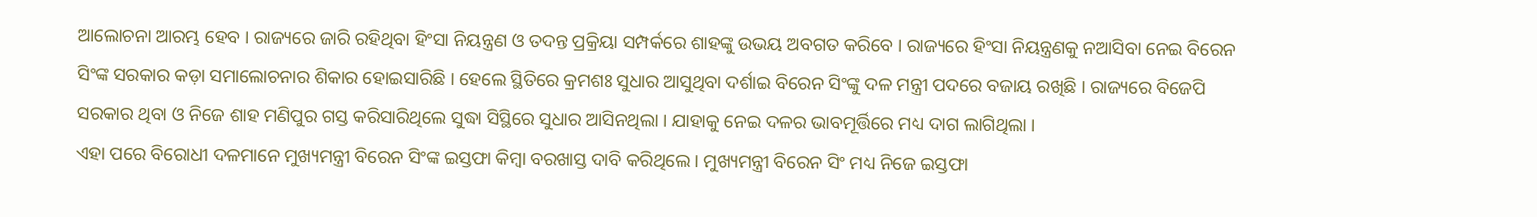ଆଲୋଚନା ଆରମ୍ଭ ହେବ । ରାଜ୍ୟରେ ଜାରି ରହିଥିବା ହିଂସା ନିୟନ୍ତ୍ରଣ ଓ ତଦନ୍ତ ପ୍ରକ୍ରିୟା ସମ୍ପର୍କରେ ଶାହଙ୍କୁ ଉଭୟ ଅବଗତ କରିବେ । ରାଜ୍ୟରେ ହିଂସା ନିୟନ୍ତ୍ରଣକୁ ନଆସିବା ନେଇ ବିରେନ ସିଂଙ୍କ ସରକାର କଡ଼ା ସମାଲୋଚନାର ଶିକାର ହୋଇସାରିଛି । ହେଲେ ସ୍ଥିତିରେ କ୍ରମଶଃ ସୁଧାର ଆସୁଥିବା ଦର୍ଶାଇ ବିରେନ ସିଂଙ୍କୁ ଦଳ ମନ୍ତ୍ରୀ ପଦରେ ବଜାୟ ରଖିଛି । ରାଜ୍ୟରେ ବିଜେପି ସରକାର ଥିବା ଓ ନିଜେ ଶାହ ମଣିପୁର ଗସ୍ତ କରିସାରିଥିଲେ ସୁଦ୍ଧା ସିସ୍ଥିରେ ସୁଧାର ଆସିନଥିଲା । ଯାହାକୁ ନେଇ ଦଳର ଭାବମୂର୍ତ୍ତିରେ ମଧ୍ୟ ଦାଗ ଲାଗିଥିଲା ।
ଏହା ପରେ ବିରୋଧୀ ଦଳମାନେ ମୁଖ୍ୟମନ୍ତ୍ରୀ ବିରେନ ସିଂଙ୍କ ଇସ୍ତଫା କିମ୍ବା ବରଖାସ୍ତ ଦାବି କରିଥିଲେ । ମୁଖ୍ୟମନ୍ତ୍ରୀ ବିରେନ ସିଂ ମଧ୍ୟ ନିଜେ ଇସ୍ତଫା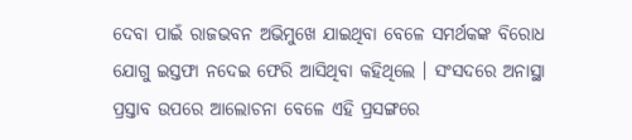ଦେବା ପାଇଁ ରାଜଭବନ ଅଭିମୁଖେ ଯାଇଥିବା ବେଳେ ସମର୍ଥକଙ୍କ ବିରୋଧ ଯୋଗୁ ଇସ୍ତଫା ନଦେଇ ଫେରି ଆସିଥିବା କହିଥିଲେ । ସଂସଦରେ ଅନାସ୍ଥା ପ୍ରସ୍ତାବ ଉପରେ ଆଲୋଚନା ବେଳେ ଏହି ପ୍ରସଙ୍ଗରେ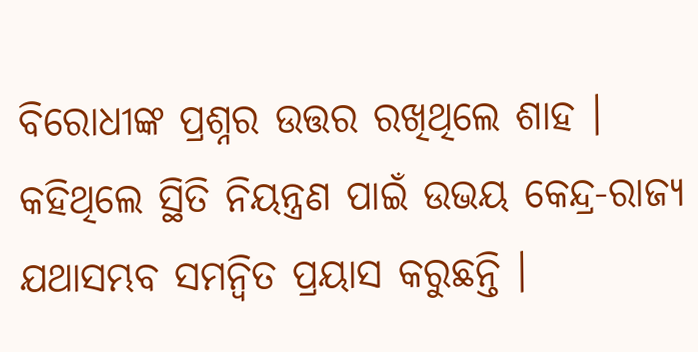ବିରୋଧୀଙ୍କ ପ୍ରଶ୍ନର ଉତ୍ତର ରଖିଥିଲେ ଶାହ । କହିଥିଲେ ସ୍ଥିତି ନିୟନ୍ତ୍ରଣ ପାଇଁ ଉଭୟ କେନ୍ଦ୍ର-ରାଜ୍ୟ ଯଥାସମ୍ଭବ ସମନ୍ବିତ ପ୍ରୟାସ କରୁଛନ୍ତି ।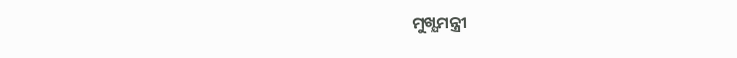ମୁଖ୍ଯମନ୍ତ୍ରୀ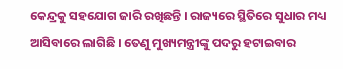କେନ୍ଦ୍ରକୁ ସହଯୋଗ ଜାରି ରଖିଛନ୍ତି । ରାଜ୍ୟରେ ସ୍ଥିତିରେ ସୁଧାର ମଧ୍ୟ ଆସିବାରେ ଲାଗିଛି । ତେଣୁ ମୁଖ୍ୟମନ୍ତ୍ରୀଙ୍କୁ ପଦରୁ ହଟାଇବାର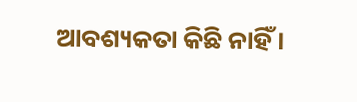ଆବଶ୍ୟକତା କିଛି ନାହିଁ ।